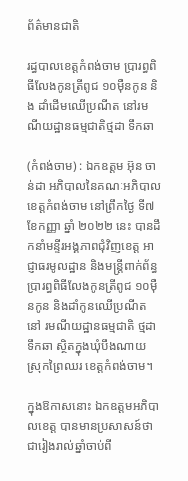ព័ត៌មានជាតិ

រដ្ធបាលខេត្តកំពង់ចាម ប្រារព្ធពិធីលែងកូនត្រីពូជ ១០ម៉ឺនកូន និង ដាំដើមឈើប្រណីត នៅរមណីយដ្ឋានធម្មជាតិថ្មដា ទឹកឆា

(កំពង់ចាម) : ឯកឧត្តម អ៊ុន ចាន់ដា អភិបាលនៃគណៈអភិបាលខេត្តកំពង់ចាម នៅព្រឹកថ្ងៃ ទី៧ ខែកញ្ញា ឆ្នាំ ២០២២ នេះ បានដឹកនាំមន្ទីរអង្គភាពជុំវិញខេត្ត អាជ្ញាធរមូលដ្ឋាន និងមន្ត្រីពាក់ព័ន្ធ ប្រារព្ធពិធីលែងកូនត្រីពូជ ១០ម៉ឺនកូន និងដាំកូនឈើប្រណីត នៅ រមណីយដ្ឋានធម្មជាតិ ថ្មដា ទឹកឆា ស្ថិតក្នុងឃុំបឹងណាយ ស្រុកព្រៃឈរ ខេត្តកំពង់ចាម។

ក្នុងឱកាសនោះ ឯកឧត្ដមអភិបាលខេត្ត បានមានប្រសាសន៍ថា ជារៀងរាល់ឆ្នាំចាប់ពី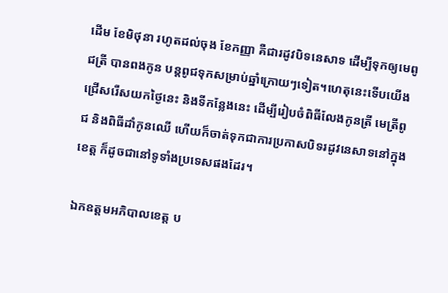ដើម ខែមិថុនា រហូតដល់ចុង ខែកញ្ញា គឺជារដូវបិទនេសាទ ដើម្បីទុកឲ្យមេពូជត្រី បានពងកូន បន្តពូជទុកសម្រាប់ឆ្នាំក្រោយៗទៀត។ហេតុនេះទើបយើងជ្រើសរើសយកថ្ងៃនេះ និងទីកន្លែងនេះ ដើម្បីរៀបចំពិធីលែងកូនត្រី មេត្រីពូជ និងពិធីដាំកូនឈើ ហើយក៏ចាត់ទុកជាការប្រកាសបិទរដូវនេសាទនៅក្នុងខេត្ត ក៏ដូចជានៅទូទាំងប្រទេសផងដែរ។

ឯកឧត្តមអភិបាលខេត្ត ប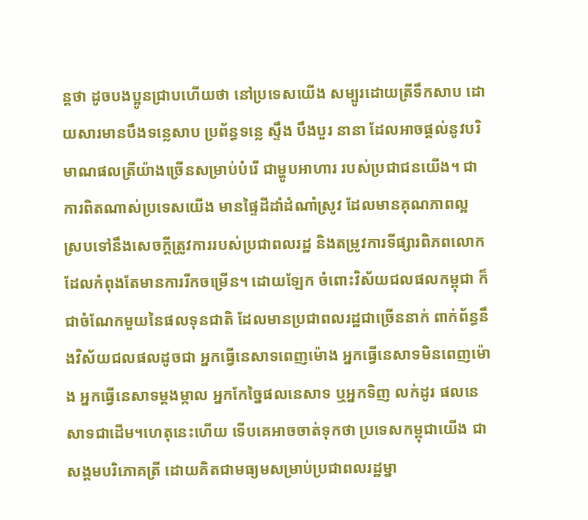ន្តថា ដូចបងប្អូនជ្រាបហើយថា នៅប្រទេសយើង សម្បូរដោយត្រីទឹកសាប ដោយសារមានបឹងទន្លេសាប ប្រព័ន្ធទន្លេ ស្ទឹង បឹងបួរ នានា ដែលអាចផ្ដល់នូវបរិមាណផលត្រីយ៉ាងច្រើនសម្រាប់បំរើ ជាម្ហូបអាហារ របស់ប្រជាជនយើង។ ជាការពិតណាស់ប្រទេសយើង មានផ្ទៃដីដាំដំណាំស្រូវ ដែលមានគុណភាពល្អ ស្របទៅនឹងសេចក្តីត្រូវការរបស់ប្រជាពលរដ្ឋ និងតម្រូវការទីផ្សារពិភពលោក ដែលកំពុងតែមានការរីកចម្រើន។ ដោយឡែក ចំពោះវិស័យជលផលកម្ពុជា ក៏ជាចំណែកមួយនៃផលទុនជាតិ ដែលមានប្រជាពលរដ្ឋជាច្រើននាក់ ពាក់ព័ន្ធនឹងវិស័យជលផលដូចជា អ្នកធ្វើនេសាទពេញម៉ោង អ្នកធ្វើនេសាទមិនពេញម៉ោង អ្នកធ្វើនេសាទម្តងម្កាល អ្នកកែច្នៃផលនេសាទ ឬអ្នកទិញ លក់ដូរ ផលនេសាទជាដើម។ហេតុនេះហើយ ទើបគេអាចចាត់ទុកថា ប្រទេសកម្ពុជាយើង ជាសង្គមបរិភោគត្រី ដោយគិតជាមធ្យមសម្រាប់ប្រជាពលរដ្ឋម្នា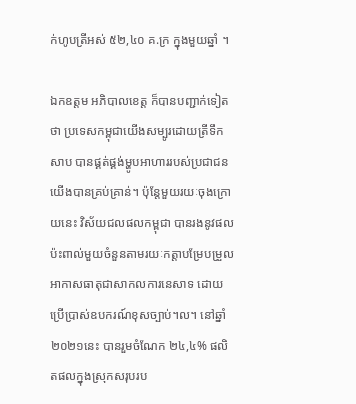ក់ហូបត្រីអស់ ៥២,៤០ គ.ក្រ ក្នុងមួយឆ្នាំ ។

ឯកឧត្តម អភិបាលខេត្ត ក៏បានបញ្ជាក់ទៀតថា ប្រទេសកម្ពុជាយើងសម្បូរដោយត្រីទឹកសាប បានផ្គត់ផ្គង់ម្ហូបអាហាររបស់ប្រជាជនយើងបានគ្រប់គ្រាន់។ ប៉ុន្តែមួយរយៈចុងក្រោយនេះ វិស័យជលផលកម្ពុជា បានរងនូវផលប៉ះពាល់មួយចំនួនតាមរយៈកត្តាបម្រែបម្រួលអាកាសធាតុជាសាកលការនេសាទ ដោយប្រើប្រាស់ឧបករណ៍ខុសច្បាប់។ល។ នៅឆ្នាំ២០២១នេះ បានរួមចំណែក ២៤,៤% ផលិតផលក្នុងស្រុកសរុបរប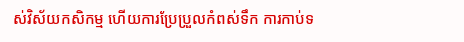ស់វិស័យកសិកម្ម ហើយការប្រែប្រួលកំពស់ទឹក ការកាប់ទ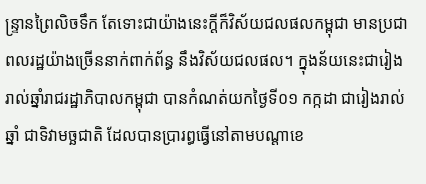ន្ទ្រានព្រៃលិចទឹក តែទោះជាយ៉ាងនេះក្តីក៏វិស័យជលផលកម្ពុជា មានប្រជាពលរដ្ឋយ៉ាងច្រើននាក់ពាក់ព័ន្ធ នឹងវិស័យជលផល។ ក្នុងន័យនេះជារៀងរាល់ឆ្នាំរាជរដ្ឋាភិបាលកម្ពុជា បានកំណត់យកថ្ងៃទី០១ កក្កដា ជារៀងរាល់ឆ្នាំ ជាទិវាមច្ឆជាតិ ដែលបានប្រារព្ធធ្វើនៅតាមបណ្តាខេ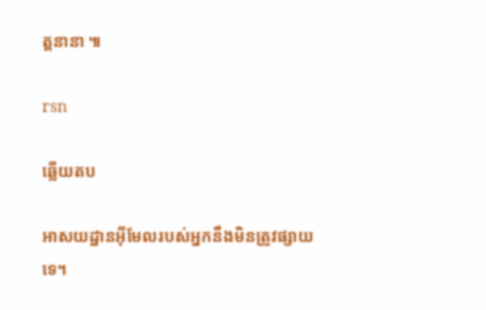ត្តនានា ៕

rsn

ឆ្លើយតប

អាសយដ្ឋានអ៊ីមែលរបស់អ្នកនឹងមិនត្រូវផ្សាយទេ។